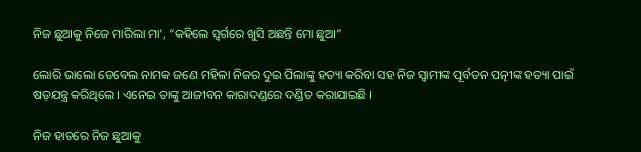ନିଜ ଛୁଆକୁ ନିଜେ ମାରିଲା ମା’, “କହିଲେ ସ୍ୱର୍ଗରେ ଖୁସି ଅଛନ୍ତି ମୋ ଛୁଆ”

ଲୋରି ଭାଲୋ ଡେବେଲ ନାମକ ଜଣେ ମହିଳା ନିଜର ଦୁଇ ପିଲାଙ୍କୁ ହତ୍ୟା କରିବା ସହ ନିଜ ସ୍ୱାମୀଙ୍କ ପୂର୍ବତନ ପତ୍ନୀଙ୍କ ହତ୍ୟା ପାଇଁ ଷଡ଼ଯନ୍ତ୍ର କରିଥିଲେ । ଏନେଇ ତାଙ୍କୁ ଆଜୀବନ କାରାଦଣ୍ଡରେ ଦଣ୍ଡିତ କରାଯାଇଛି ।

ନିଜ ହାତରେ ନିଜ ଛୁଆକୁ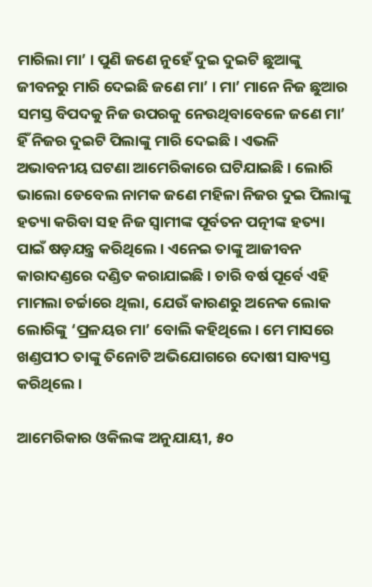ମାରିଲା ମା’ । ପୁଣି ଜଣେ ନୁହେଁ ଦୁଇ ଦୁଇଟି ଛୁଆଙ୍କୁ ଜୀବନରୁ ମାରି ଦେଇଛି ଜଣେ ମା’ । ମା’ ମାନେ ନିଜ ଛୁଆର ସମସ୍ତ ବିପଦକୁ ନିଜ ଉପରକୁ ନେଉଥିବାବେଳେ ଜଣେ ମା’ ହିଁ ନିଜର ଦୁଇଟି ପିଲାଙ୍କୁ ମାରି ଦେଇଛି । ଏଭଳି ଅଭାବନୀୟ ଘଟଣା ଆମେରିକାରେ ଘଟିଯାଇଛି । ଲୋରି ଭାଲୋ ଡେବେଲ ନାମକ ଜଣେ ମହିଳା ନିଜର ଦୁଇ ପିଲାଙ୍କୁ ହତ୍ୟା କରିବା ସହ ନିଜ ସ୍ୱାମୀଙ୍କ ପୂର୍ବତନ ପତ୍ନୀଙ୍କ ହତ୍ୟା ପାଇଁ ଷଡ଼ଯନ୍ତ୍ର କରିଥିଲେ । ଏନେଇ ତାଙ୍କୁ ଆଜୀବନ କାରାଦଣ୍ଡରେ ଦଣ୍ଡିତ କରାଯାଇଛି । ଚାରି ବର୍ଷ ପୂର୍ବେ ଏହି ମାମଲା ଚର୍ଚ୍ଚାରେ ଥିଲା, ଯେଉଁ କାରଣରୁ ଅନେକ ଲୋକ ଲୋରିଙ୍କୁ ‘ପ୍ରଳୟର ମା’ ବୋଲି କହିଥିଲେ । ମେ ମାସରେ ଖଣ୍ଡପୀଠ ତାଙ୍କୁ ତିନୋଟି ଅଭିଯୋଗରେ ଦୋଷୀ ସାବ୍ୟସ୍ତ କରିଥିଲେ ।

ଆମେରିକାର ଓକିଲଙ୍କ ଅନୁଯାୟୀ, ୫୦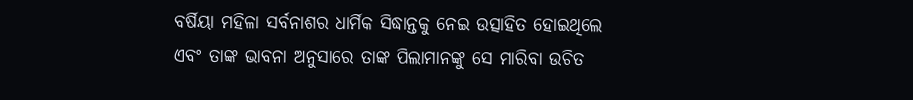ବର୍ଷିୟା ମହିଳା ସର୍ବନାଶର ଧାର୍ମିକ ସିଦ୍ଧାନ୍ତକୁ ନେଇ ଉତ୍ସାହିତ ହୋଇଥିଲେ ଏବଂ ତାଙ୍କ ଭାବନା ଅନୁସାରେ ତାଙ୍କ ପିଲାମାନଙ୍କୁ ସେ ମାରିବା ଉଚିତ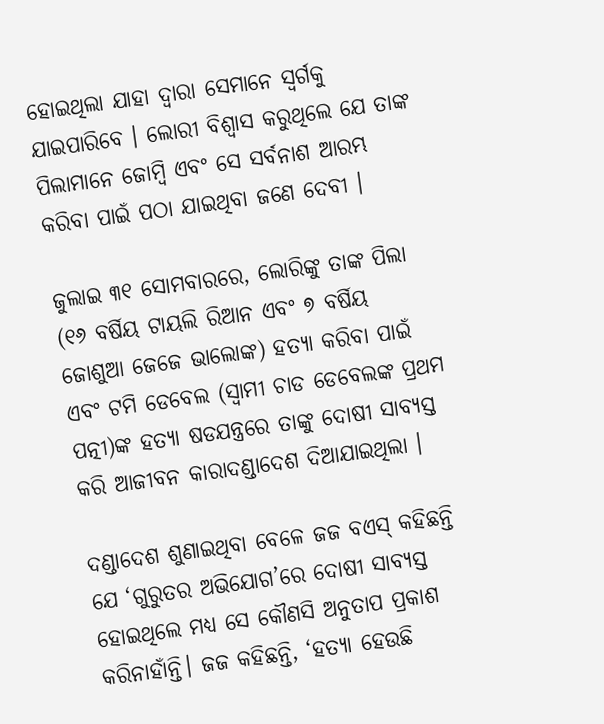ହୋଇଥିଲା ଯାହା ଦ୍ୱାରା ସେମାନେ ସ୍ୱର୍ଗକୁ ଯାଇପାରିବେ । ଲୋରୀ ବିଶ୍ୱାସ କରୁଥିଲେ ଯେ ତାଙ୍କ ପିଲାମାନେ ଜୋମ୍ବି ଏବଂ ସେ ସର୍ବନାଶ ଆରମ୍ଭ କରିବା ପାଇଁ ପଠା ଯାଇଥିବା ଜଣେ ଦେବୀ ।

ଜୁଲାଇ ୩୧ ସୋମବାରରେ, ଲୋରିଙ୍କୁ ତାଙ୍କ ପିଲା (୧୬ ବର୍ଷିୟ ଟାୟଲି ରିଆନ ଏବଂ ୭ ବର୍ଷିୟ ଜୋଶୁଆ ଜେଜେ ଭାଲୋଙ୍କ) ହତ୍ୟା କରିବା ପାଇଁ ଏବଂ ଟମି ଡେବେଲ (ସ୍ୱାମୀ ଚାଡ ଡେବେଲଙ୍କ ପ୍ରଥମ ପତ୍ନୀ)ଙ୍କ ହତ୍ୟା ଷଡଯନ୍ତ୍ରରେ ତାଙ୍କୁ ଦୋଷୀ ସାବ୍ୟସ୍ତ କରି ଆଜୀବନ କାରାଦଣ୍ଡାଦେଶ ଦିଆଯାଇଥିଲା ।

ଦଣ୍ଡାଦେଶ ଶୁଣାଇଥିବା ବେଳେ ଜଜ ବଏସ୍ କହିଛନ୍ତି ଯେ ‘ଗୁରୁତର ଅଭିଯୋଗ’ରେ ଦୋଷୀ ସାବ୍ୟସ୍ତ ହୋଇଥିଲେ ମଧ୍ୟ ସେ କୌଣସି ଅନୁତାପ ପ୍ରକାଶ କରିନାହାଁନ୍ତି। ଜଜ କହିଛନ୍ତି, ‘ହତ୍ୟା ହେଉଛି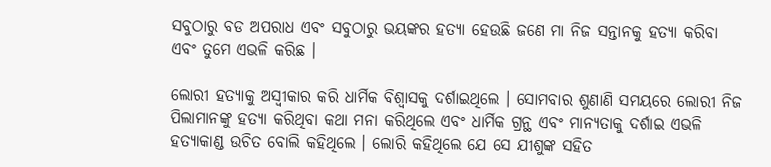ସବୁଠାରୁ ବଡ ଅପରାଧ ଏବଂ ସବୁଠାରୁ ଭୟଙ୍କର ହତ୍ୟା ହେଉଛି ଜଣେ ମା ନିଜ ସନ୍ତାନକୁ ହତ୍ୟା କରିବା ଏବଂ ତୁମେ ଏଭଳି କରିଛ ।

ଲୋରୀ ହତ୍ୟାକୁ ଅସ୍ୱୀକାର କରି ଧାର୍ମିକ ବିଶ୍ୱାସକୁ ଦର୍ଶାଇଥିଲେ । ସୋମବାର ଶୁଣାଣି ସମୟରେ ଲୋରୀ ନିଜ ପିଲାମାନଙ୍କୁ ହତ୍ୟା କରିଥିବା କଥା ମନା କରିଥିଲେ ଏବଂ ଧାର୍ମିକ ଗ୍ରନ୍ଥ ଏବଂ ମାନ୍ୟତାକୁ ଦର୍ଶାଇ ଏଭଳି ହତ୍ୟାକାଣ୍ଡ ଉଚିତ ବୋଲି କହିଥିଲେ । ଲୋରି କହିଥିଲେ ଯେ ସେ ଯୀଶୁଙ୍କ ସହିତ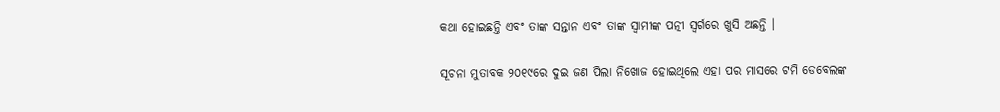କଥା ହୋଇଛନ୍ତି ଏବଂ ତାଙ୍କ ସନ୍ତାନ ଏବଂ ତାଙ୍କ ସ୍ୱାମୀଙ୍କ ପତ୍ନୀ ସ୍ୱର୍ଗରେ ଖୁସି ଅଛନ୍ତି ।

ସୂଚନା ମୁତାବକ ୨୦୧୯ରେ ଦୁଇ ଜଣ ପିଲା ନିଖୋଜ ହୋଇଥିଲେ ଏହା ପର ମାସରେ ଟମି ଡେବେଲଙ୍କ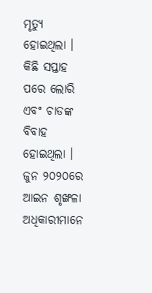ମୃତ୍ୟୁ ହୋଇଥିଲା । କିଛି ସପ୍ତାହ ପରେ ଲୋରି ଏବଂ ଚାଡଙ୍କ ବିବାହ ହୋଇଥିଲା । ଜୁନ ୨୦୨୦ରେ ଆଇନ ଶୃଙ୍ଖଳା ଅଧିକାରୀମାନେ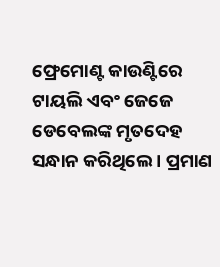ଫ୍ରେମୋଣ୍ଟ କାଉଣ୍ଟିରେ ଟାୟଲି ଏବଂ ଜେଜେ ଡେବେଲଙ୍କ ମୃତଦେହ ସନ୍ଧାନ କରିଥିଲେ । ପ୍ରମାଣ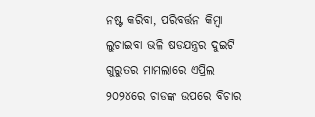ନଷ୍ଟ କରିବା, ପରିବର୍ତ୍ତନ କିମ୍ବା ଲୁଚାଇବା ଭଳି ଷଡଯନ୍ତ୍ରର ଦୁଇଟି ଗୁରୁତର ମାମଲାରେ ଏପ୍ରିଲ ୨୦୨୪ରେ ଚାଡଙ୍କ ଉପରେ ବିଚାର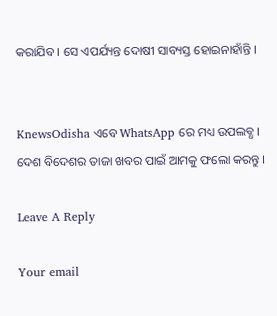କରାଯିବ । ସେ ଏପର୍ଯ୍ୟନ୍ତ ଦୋଷୀ ସାବ୍ୟସ୍ତ ହୋଇନାହାଁନ୍ତି ।


KnewsOdisha ଏବେ WhatsApp ରେ ମଧ୍ୟ ଉପଲବ୍ଧ । ଦେଶ ବିଦେଶର ତାଜା ଖବର ପାଇଁ ଆମକୁ ଫଲୋ କରନ୍ତୁ ।

Leave A Reply

Your email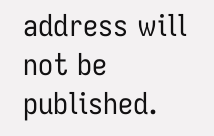address will not be published.